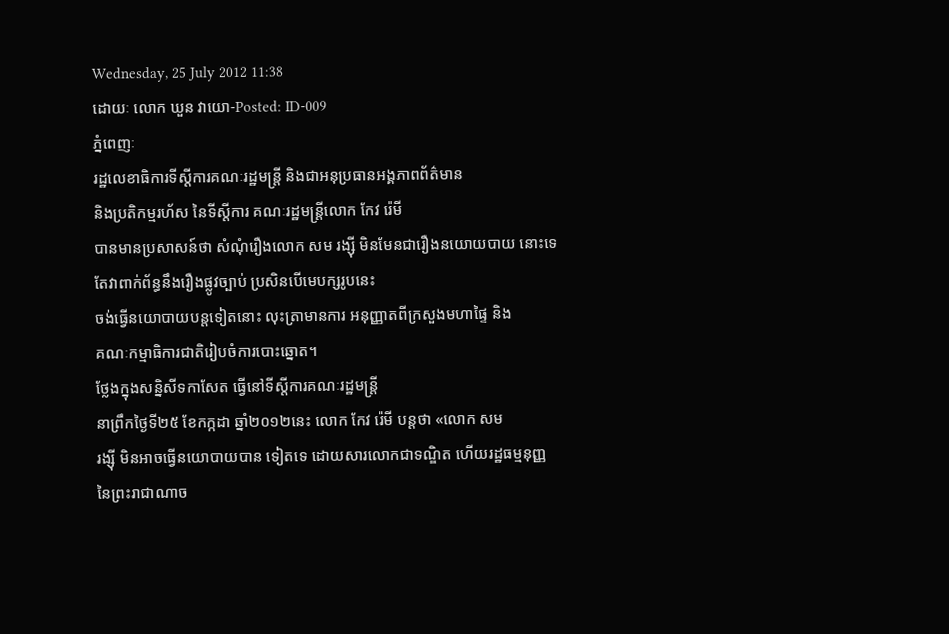Wednesday, 25 July 2012 11:38
ដោយៈ លោក ឃួន វាយោ-Posted: ID-009
ភ្នំពេញៈ
រដ្ឋលេខាធិការទីស្តីការគណៈរដ្ឋមន្រ្តី និងជាអនុប្រធានអង្គភាពព័ត៌មាន
និងប្រតិកម្មរហ័ស នៃទីស្តីការ គណៈរដ្ឋមន្រ្ដីលោក កែវ រ៉េមី
បានមានប្រសាសន៍ថា សំណុំរឿងលោក សម រង្ស៊ី មិនមែនជារឿងនយោយបាយ នោះទេ
តែវាពាក់ព័ន្ធនឹងរឿងផ្លូវច្បាប់ ប្រសិនបើមេបក្សរូបនេះ
ចង់ធ្វើនយោបាយបន្តទៀតនោះ លុះត្រាមានការ អនុញ្ញាតពីក្រសួងមហាផ្ទៃ និង
គណៈកម្មាធិការជាតិរៀបចំការបោះឆ្នោត។
ថ្លែងក្នុងសន្និសីទកាសែត ធ្វើនៅទីស្ដីការគណៈរដ្ឋមន្រ្ដី
នាព្រឹកថ្ងៃទី២៥ ខែកក្កដា ឆ្នាំ២០១២នេះ លោក កែវ រ៉េមី បន្តថា «លោក សម
រង្ស៊ី មិនអាចធ្វើនយោបាយបាន ទៀតទេ ដោយសារលោកជាទណ្ឌិត ហើយរដ្ឋធម្មនុញ្ញ
នៃព្រះរាជាណាច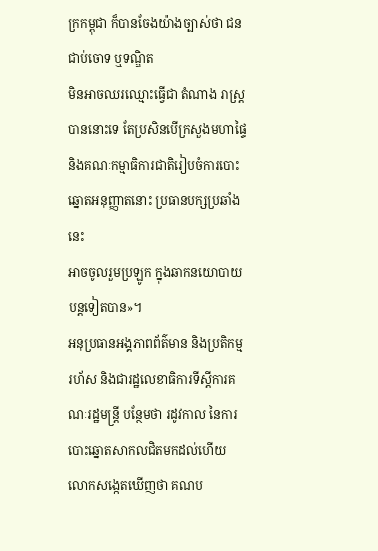ក្រកម្ពុជា ក៏បានចែងយ៉ាងច្បាស់ថា ជនជាប់ចោទ ឬទណ្ឌិត
មិនអាចឈរឈ្មោះធ្វើជា តំណាង រាស្រ្ដបាននោះទេ តែប្រសិនបើក្រសួងមហាផ្ទៃ
និងគណៈកម្មាធិការជាតិរៀបចំការបោះឆ្នោតអនុញ្ញាតនោះ ប្រធានបក្សប្រឆាំងនេះ
អាចចូលរួមប្រឡូក ក្នុងឆាកនយោបាយបន្តទៀតបាន»។
អនុប្រធានអង្គភាពព័ត៌មាន និងប្រតិកម្មរហ័ស និងជារដ្ឋលេខាធិការទីស្តីការគណៈរដ្ឋមន្រ្តី បន្ថែមថា រដូវកាល នៃការបោះឆ្នោតសាកលជិតមកដល់ហើយ លោកសង្កេតឃើញថា គណប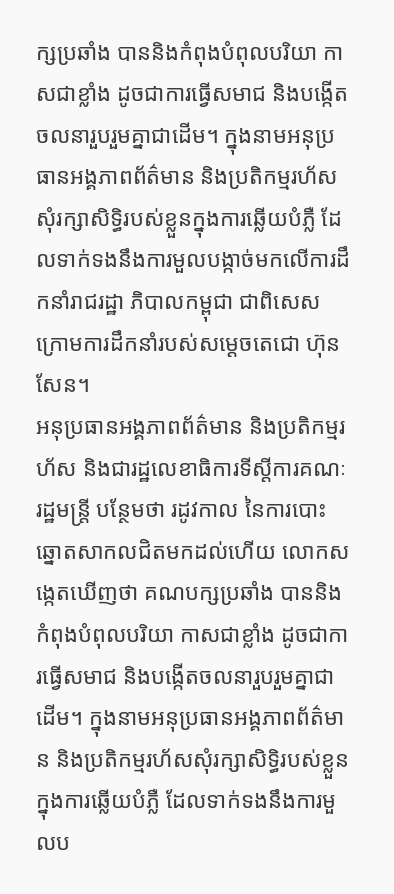ក្សប្រឆាំង បាននិងកំពុងបំពុលបរិយា កាសជាខ្លាំង ដូចជាការធ្វើសមាជ និងបង្កើតចលនារួបរួមគ្នាជាដើម។ ក្នុងនាមអនុប្រធានអង្គភាពព័ត៌មាន និងប្រតិកម្មរហ័សសុំរក្សាសិទ្ធិរបស់ខ្លួនក្នុងការឆ្លើយបំភ្លឺ ដែលទាក់ទងនឹងការមួលបង្កាច់មកលើការដឹកនាំរាជរដ្ឋា ភិបាលកម្ពុជា ជាពិសេសក្រោមការដឹកនាំរបស់សម្ដេចតេជោ ហ៊ុន សែន។
អនុប្រធានអង្គភាពព័ត៌មាន និងប្រតិកម្មរហ័ស និងជារដ្ឋលេខាធិការទីស្តីការគណៈរដ្ឋមន្រ្តី បន្ថែមថា រដូវកាល នៃការបោះឆ្នោតសាកលជិតមកដល់ហើយ លោកសង្កេតឃើញថា គណបក្សប្រឆាំង បាននិងកំពុងបំពុលបរិយា កាសជាខ្លាំង ដូចជាការធ្វើសមាជ និងបង្កើតចលនារួបរួមគ្នាជាដើម។ ក្នុងនាមអនុប្រធានអង្គភាពព័ត៌មាន និងប្រតិកម្មរហ័សសុំរក្សាសិទ្ធិរបស់ខ្លួនក្នុងការឆ្លើយបំភ្លឺ ដែលទាក់ទងនឹងការមួលប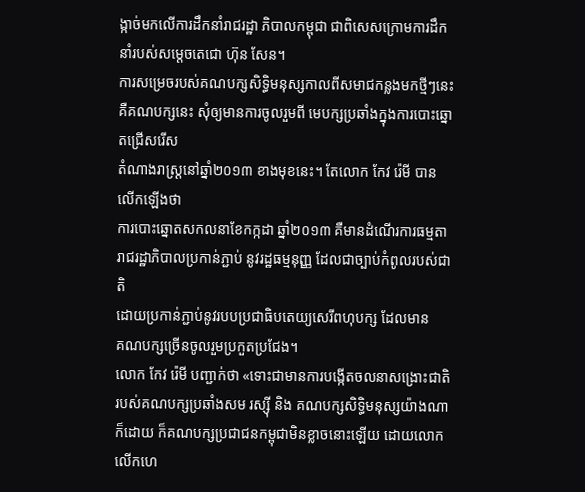ង្កាច់មកលើការដឹកនាំរាជរដ្ឋា ភិបាលកម្ពុជា ជាពិសេសក្រោមការដឹកនាំរបស់សម្ដេចតេជោ ហ៊ុន សែន។
ការសម្រេចរបស់គណបក្សសិទ្ធិមនុស្សកាលពីសមាជកន្លងមកថ្មីៗនេះ
គឺគណបក្សនេះ សុំឲ្យមានការចូលរួមពី មេបក្សប្រឆាំងក្នុងការបោះឆ្នោតជ្រើសរើស
តំណាងរាស្រ្ដនៅឆ្នាំ២០១៣ ខាងមុខនេះ។ តែលោក កែវ រ៉េមី បាន លើកឡើងថា
ការបោះឆ្នោតសកលនាខែកក្កដា ឆ្នាំ២០១៣ គឺមានដំណើរការធម្មតា
រាជរដ្ឋាភិបាលប្រកាន់ភ្ជាប់ នូវរដ្ឋធម្មនុញ្ញ ដែលជាច្បាប់កំពូលរបស់ជាតិ
ដោយប្រកាន់ភ្ជាប់នូវរបបប្រជាធិបតេយ្យសេរីពហុបក្ស ដែលមាន
គណបក្សច្រើនចូលរួមប្រកួតប្រជែង។
លោក កែវ រ៉េមី បញ្ជាក់ថា «ទោះជាមានការបង្កើតចលនាសង្រោះជាតិរបស់គណបក្សប្រឆាំងសម រស្ស៊ី និង គណបក្សសិទ្ធិមនុស្សយ៉ាងណាក៏ដោយ ក៏គណបក្សប្រជាជនកម្ពុជាមិនខ្លាចនោះឡើយ ដោយលោកលើកហេ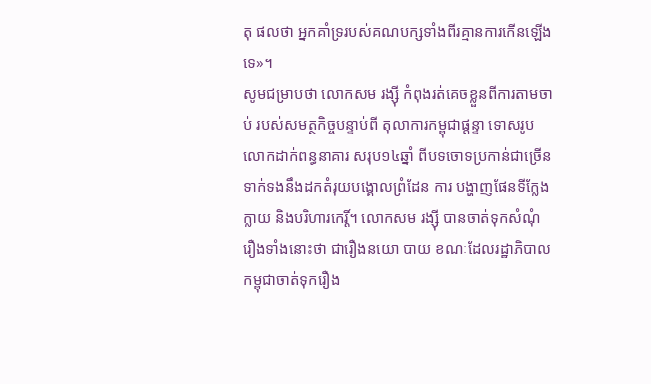តុ ផលថា អ្នកគាំទ្ររបស់គណបក្សទាំងពីរគ្មានការកើនឡើងទេ»។
សូមជម្រាបថា លោកសម រង្ស៊ី កំពុងរត់គេចខ្លួនពីការតាមចាប់ របស់សមត្ថកិច្ចបន្ទាប់ពី តុលាការកម្ពុជាផ្តន្ទា ទោសរូបលោកដាក់ពន្ធនាគារ សរុប១៤ឆ្នាំ ពីបទចោទប្រកាន់ជាច្រើនទាក់ទងនឹងដកតំរុយបង្គោលព្រំដែន ការ បង្ហាញផែនទីក្លែងក្លាយ និងបរិហារកេរ្តិ៍។ លោកសម រង្ស៊ី បានចាត់ទុកសំណុំរឿងទាំងនោះថា ជារឿងនយោ បាយ ខណៈដែលរដ្ឋាភិបាលកម្ពុជាចាត់ទុករឿង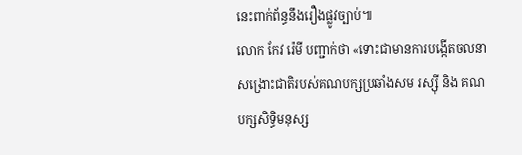នេះពាក់ព័ន្ធនឹងរឿងផ្លូវច្បាប់៕
លោក កែវ រ៉េមី បញ្ជាក់ថា «ទោះជាមានការបង្កើតចលនាសង្រោះជាតិរបស់គណបក្សប្រឆាំងសម រស្ស៊ី និង គណបក្សសិទ្ធិមនុស្ស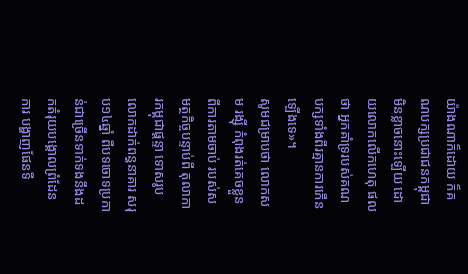យ៉ាងណាក៏ដោយ ក៏គណបក្សប្រជាជនកម្ពុជាមិនខ្លាចនោះឡើយ ដោយលោកលើកហេតុ ផលថា អ្នកគាំទ្ររបស់គណបក្សទាំងពីរគ្មានការកើនឡើងទេ»។
សូមជម្រាបថា លោកសម រង្ស៊ី កំពុងរត់គេចខ្លួនពីការតាមចាប់ របស់សមត្ថកិច្ចបន្ទាប់ពី តុលាការកម្ពុជាផ្តន្ទា ទោសរូបលោកដាក់ពន្ធនាគារ សរុប១៤ឆ្នាំ ពីបទចោទប្រកាន់ជាច្រើនទាក់ទងនឹងដកតំរុយបង្គោលព្រំដែន ការ បង្ហាញផែនទី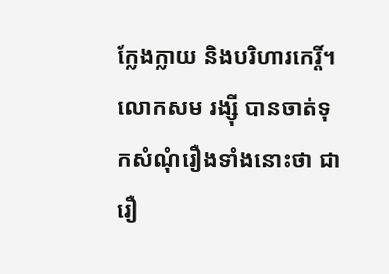ក្លែងក្លាយ និងបរិហារកេរ្តិ៍។ លោកសម រង្ស៊ី បានចាត់ទុកសំណុំរឿងទាំងនោះថា ជារឿ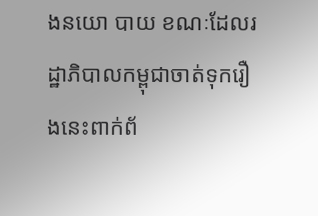ងនយោ បាយ ខណៈដែលរដ្ឋាភិបាលកម្ពុជាចាត់ទុករឿងនេះពាក់ព័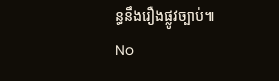ន្ធនឹងរឿងផ្លូវច្បាប់៕
No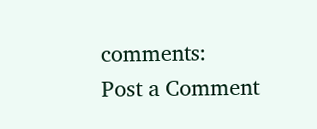comments:
Post a Comment